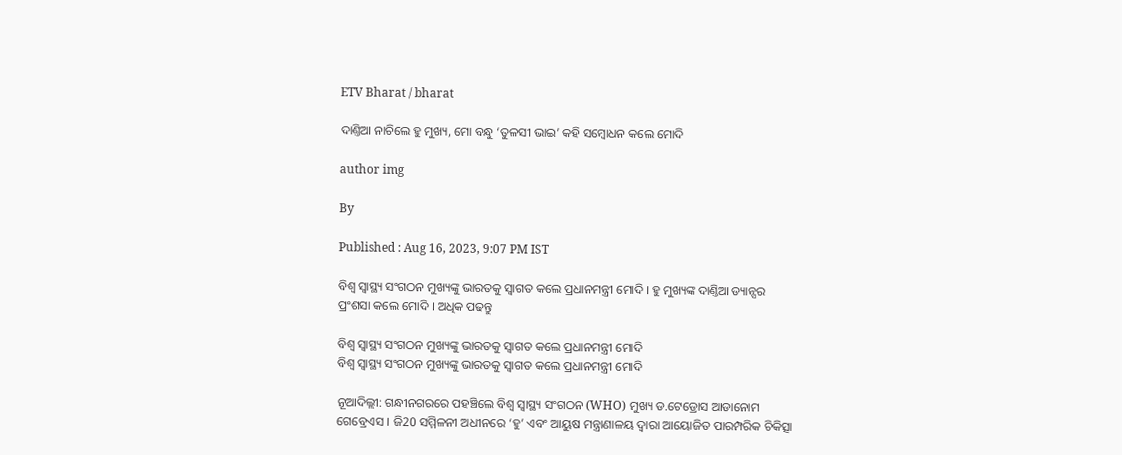ETV Bharat / bharat

ଦାଣ୍ତିଆ ନାଚିଲେ ହୁ ମୁଖ୍ୟ, ମୋ ବନ୍ଧୁ ‘ତୁଳସୀ ଭାଇ’ କହି ସମ୍ବୋଧନ କଲେ ମୋଦି

author img

By

Published : Aug 16, 2023, 9:07 PM IST

ବିଶ୍ବ ସ୍ବାସ୍ଥ୍ୟ ସଂଗଠନ ମୁଖ୍ୟଙ୍କୁ ଭାରତକୁ ସ୍ବାଗତ କଲେ ପ୍ରଧାନମନ୍ତ୍ରୀ ମୋଦି । ହୁ ମୁଖ୍ୟଙ୍କ ଦାଣ୍ତିଆ ଡ୍ୟାନ୍ସର ପ୍ରଂଶସା କଲେ ମୋଦି । ଅଧିକ ପଢନ୍ତୁ

ବିଶ୍ବ ସ୍ବାସ୍ଥ୍ୟ ସଂଗଠନ ମୁଖ୍ୟଙ୍କୁ ଭାରତକୁ ସ୍ବାଗତ କଲେ ପ୍ରଧାନମନ୍ତ୍ରୀ ମୋଦି
ବିଶ୍ବ ସ୍ବାସ୍ଥ୍ୟ ସଂଗଠନ ମୁଖ୍ୟଙ୍କୁ ଭାରତକୁ ସ୍ବାଗତ କଲେ ପ୍ରଧାନମନ୍ତ୍ରୀ ମୋଦି

ନୂଆଦିଲ୍ଲୀ: ଗନ୍ଧୀନଗରରେ ପହଞ୍ଚିଲେ ବିଶ୍ବ ସ୍ବାସ୍ଥ୍ୟ ସଂଗଠନ (WHO) ମୁଖ୍ୟ ଡ.ଟେଡ୍ରୋସ ଆଡାନୋମ ଗେବ୍ରେଏସ । ଜି20 ସମ୍ମିଳନୀ ଅଧୀନରେ ‘ହୁ’ ଏବଂ ଆୟୁଷ ମନ୍ତ୍ରାଣାଳୟ ଦ୍ବାରା ଆୟୋଜିତ ପାରମ୍ପରିକ ଚିକିତ୍ସା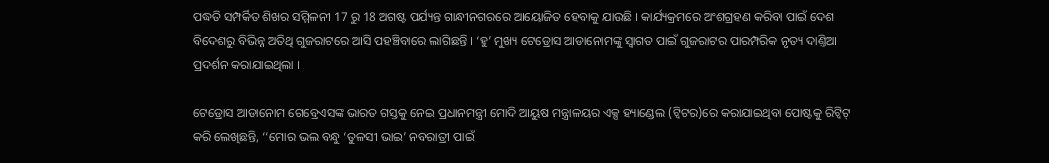ପଦ୍ଧତି ସମ୍ପର୍କିତ ଶିଖର ସମ୍ମିଳନୀ 17 ରୁ 18 ଅଗଷ୍ଟ ପର୍ଯ୍ୟନ୍ତ ଗାନ୍ଧୀନଗରରେ ଆୟୋଜିତ ହେବାକୁ ଯାଉଛି । କାର୍ଯ୍ୟକ୍ରମରେ ଅଂଶଗ୍ରହଣ କରିବା ପାଇଁ ଦେଶ ବିଦେଶରୁ ବିଭିନ୍ନ ଅତିଥି ଗୁଜରାଟରେ ଆସି ପହଞ୍ଚିବାରେ ଲାଗିଛନ୍ତି । ‘ହୁ’ ମୁଖ୍ୟ ଟେଡ୍ରୋସ ଆଡାନୋମଙ୍କୁ ସ୍ବାଗତ ପାଇଁ ଗୁଜରାଟର ପାରମ୍ପରିକ ନୃତ୍ୟ ଦାଣ୍ତିଆ ପ୍ରଦର୍ଶନ କରାଯାଇଥିଲା ।

ଟେଡ୍ରୋସ ଆଡାନୋମ ଗେବ୍ରେଏସଙ୍କ ଭାରତ ଗସ୍ତକୁ ନେଇ ପ୍ରଧାନମନ୍ତ୍ରୀ ମୋଦି ଆୟୁଷ ମନ୍ତ୍ରାଳୟର ଏକ୍ସ ହ୍ୟାଣ୍ଡେଲ (ଟ୍ବିଟର)ରେ କରାଯାଇଥିବା ପୋଷ୍ଟକୁ ରିଟ୍ବିଟ୍ କରି ଲେଖିଛନ୍ତି, ‘‘ମୋର ଭଲ ବନ୍ଧୁ ‘ତୁଳସୀ ଭାଇ’ ନବରାତ୍ରୀ ପାଇଁ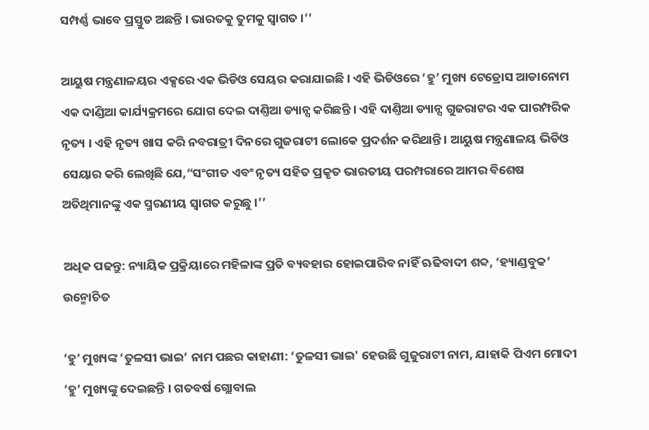ସମ୍ପର୍ଣ୍ଣ ଭାବେ ପ୍ରସ୍ତୁତ ଅଛନ୍ତି । ଭାରତକୁ ତୁମକୁ ସ୍ବାଗତ ।’’

ଆୟୁଷ ମନ୍ତ୍ରଣାଳୟର ଏକ୍ସରେ ଏକ ଭିଡିଓ ସେୟର କରାଯାଇଛି । ଏହି ଭିଡିଓରେ ‘ହୁ’ ମୁଖ୍ୟ ଟେଡ୍ରୋସ ଆଡାନୋମ ଏକ ଦାଣ୍ଡିଆ କାର୍ଯ୍ୟକ୍ରମରେ ଯୋଗ ଦେଇ ଦାଣ୍ତିଆ ଡ୍ୟାନ୍ସ କରିଛନ୍ତି । ଏହି ଦାଣ୍ତିଆ ଡ୍ୟାନ୍ସ ଗୁଜରାଟର ଏକ ପାରମ୍ପରିକ ନୃତ୍ୟ । ଏହି ନୃତ୍ୟ ଖାସ କରି ନବରାତ୍ରୀ ଦିନରେ ଗୁଜରାଟୀ ଲୋକେ ପ୍ରଦର୍ଶନ କରିଥାନ୍ତି । ଆୟୁଷ ମନ୍ତ୍ରଣାଳୟ ଭିଡିଓ ସେୟାର କରି ଲେଖିଛି ଯେ,“ସଂଗୀତ ଏବଂ ନୃତ୍ୟ ସହିତ ପ୍ରକୃତ ଭାରତୀୟ ପରମ୍ପରାରେ ଆମର ବିଶେଷ ଅତିଥିମାନଙ୍କୁ ଏକ ସ୍ମରଣୀୟ ସ୍ୱାଗତ କରୁଛୁ ।’’

ଅଧିକ ପଢନ୍ତୁ: ନ୍ୟାୟିକ ପ୍ରକ୍ରିୟାରେ ମହିଳାଙ୍କ ପ୍ରତି ବ୍ୟବହାର ହୋଇପାରିବ ନାହିଁ ଋଢିବାଦୀ ଶବ୍ଦ, ‘ହ୍ୟାଣ୍ଡବୁକ’ ଉନ୍ମୋଚିତ

‘ହୁ’ ମୁଖ୍ୟଙ୍କ ‘ତୁଳସୀ ଭାଇ’ ନାମ ପଛର କାହାଣୀ: ‘ତୁଳସୀ ଭାଇ' ହେଉଛି ଗୁଜୁରାଟୀ ନାମ, ଯାହାକି ପିଏମ ମୋଦୀ ‘ହୁ’ ମୁଖ୍ୟଙ୍କୁ ଦେଇଛନ୍ତି । ଗତବର୍ଷ ଗ୍ଲୋବାଲ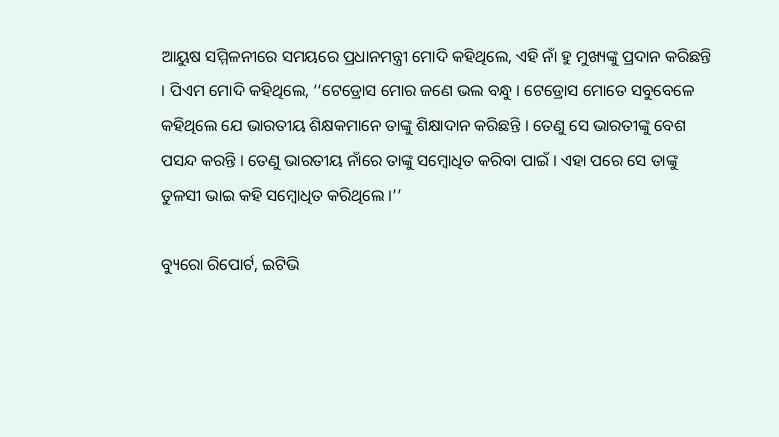ଆୟୁଷ ସମ୍ମିଳନୀରେ ସମୟରେ ପ୍ରଧାନମନ୍ତ୍ରୀ ମୋଦି କହିଥିଲେ, ଏହି ନାଁ ହୁ ମୁଖ୍ୟଙ୍କୁ ପ୍ରଦାନ କରିଛନ୍ତି । ପିଏମ ମୋଦି କହିଥିଲେ, ‘‘ଟେଡ୍ରୋସ ମୋର ଜଣେ ଭଲ ବନ୍ଧୁ । ଟେଡ୍ରୋସ ମୋତେ ସବୁବେଳେ କହିଥିଲେ ଯେ ଭାରତୀୟ ଶିକ୍ଷକମାନେ ତାଙ୍କୁ ଶିକ୍ଷାଦାନ କରିଛନ୍ତି । ତେଣୁ ସେ ଭାରତୀଙ୍କୁ ବେଶ ପସନ୍ଦ କରନ୍ତି । ତେଣୁ ଭାରତୀୟ ନାଁରେ ତାଙ୍କୁ ସମ୍ବୋଧିତ କରିବା ପାଇଁ । ଏହା ପରେ ସେ ତାଙ୍କୁ ତୁଳସୀ ଭାଇ କହି ସମ୍ବୋଧିତ କରିଥିଲେ ।’’

ବ୍ୟୁରୋ ରିପୋର୍ଟ, ଇଟିଭି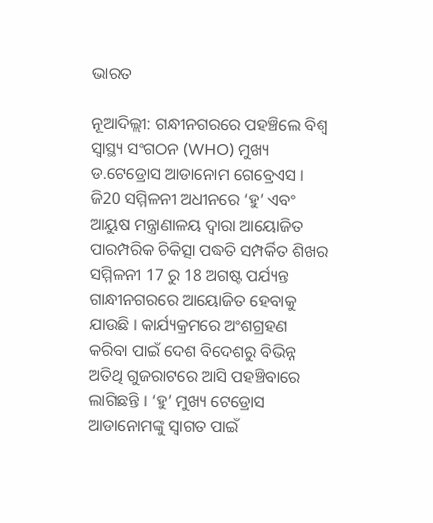ଭାରତ

ନୂଆଦିଲ୍ଲୀ: ଗନ୍ଧୀନଗରରେ ପହଞ୍ଚିଲେ ବିଶ୍ବ ସ୍ବାସ୍ଥ୍ୟ ସଂଗଠନ (WHO) ମୁଖ୍ୟ ଡ.ଟେଡ୍ରୋସ ଆଡାନୋମ ଗେବ୍ରେଏସ । ଜି20 ସମ୍ମିଳନୀ ଅଧୀନରେ ‘ହୁ’ ଏବଂ ଆୟୁଷ ମନ୍ତ୍ରାଣାଳୟ ଦ୍ବାରା ଆୟୋଜିତ ପାରମ୍ପରିକ ଚିକିତ୍ସା ପଦ୍ଧତି ସମ୍ପର୍କିତ ଶିଖର ସମ୍ମିଳନୀ 17 ରୁ 18 ଅଗଷ୍ଟ ପର୍ଯ୍ୟନ୍ତ ଗାନ୍ଧୀନଗରରେ ଆୟୋଜିତ ହେବାକୁ ଯାଉଛି । କାର୍ଯ୍ୟକ୍ରମରେ ଅଂଶଗ୍ରହଣ କରିବା ପାଇଁ ଦେଶ ବିଦେଶରୁ ବିଭିନ୍ନ ଅତିଥି ଗୁଜରାଟରେ ଆସି ପହଞ୍ଚିବାରେ ଲାଗିଛନ୍ତି । ‘ହୁ’ ମୁଖ୍ୟ ଟେଡ୍ରୋସ ଆଡାନୋମଙ୍କୁ ସ୍ବାଗତ ପାଇଁ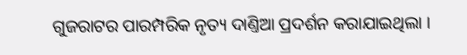ଗୁଜରାଟର ପାରମ୍ପରିକ ନୃତ୍ୟ ଦାଣ୍ତିଆ ପ୍ରଦର୍ଶନ କରାଯାଇଥିଲା ।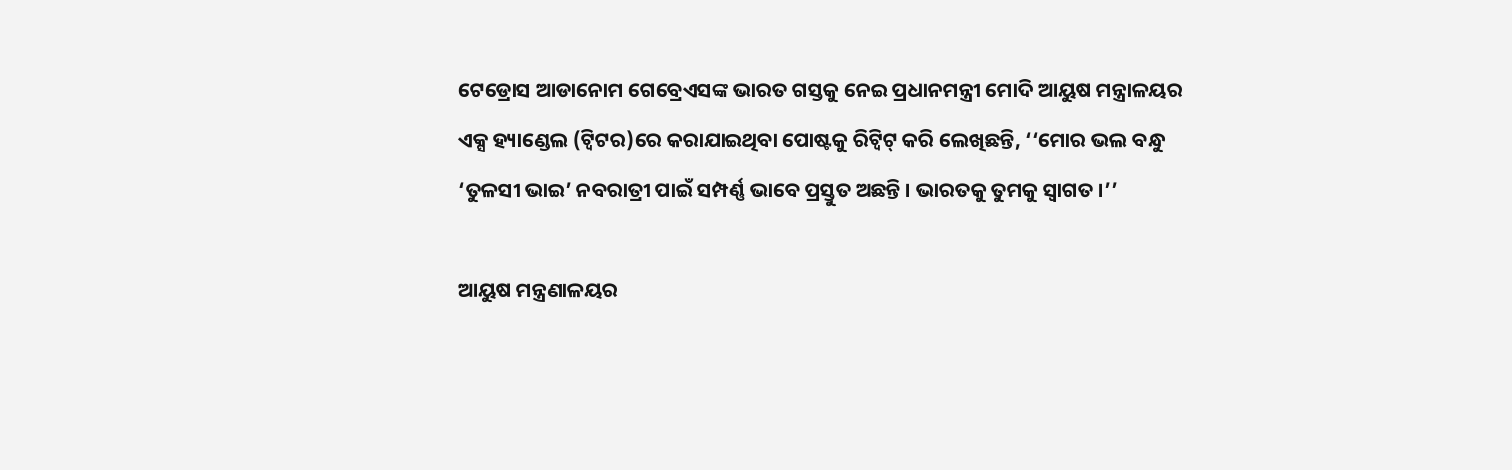ଟେଡ୍ରୋସ ଆଡାନୋମ ଗେବ୍ରେଏସଙ୍କ ଭାରତ ଗସ୍ତକୁ ନେଇ ପ୍ରଧାନମନ୍ତ୍ରୀ ମୋଦି ଆୟୁଷ ମନ୍ତ୍ରାଳୟର ଏକ୍ସ ହ୍ୟାଣ୍ଡେଲ (ଟ୍ବିଟର)ରେ କରାଯାଇଥିବା ପୋଷ୍ଟକୁ ରିଟ୍ବିଟ୍ କରି ଲେଖିଛନ୍ତି, ‘‘ମୋର ଭଲ ବନ୍ଧୁ ‘ତୁଳସୀ ଭାଇ’ ନବରାତ୍ରୀ ପାଇଁ ସମ୍ପର୍ଣ୍ଣ ଭାବେ ପ୍ରସ୍ତୁତ ଅଛନ୍ତି । ଭାରତକୁ ତୁମକୁ ସ୍ବାଗତ ।’’

ଆୟୁଷ ମନ୍ତ୍ରଣାଳୟର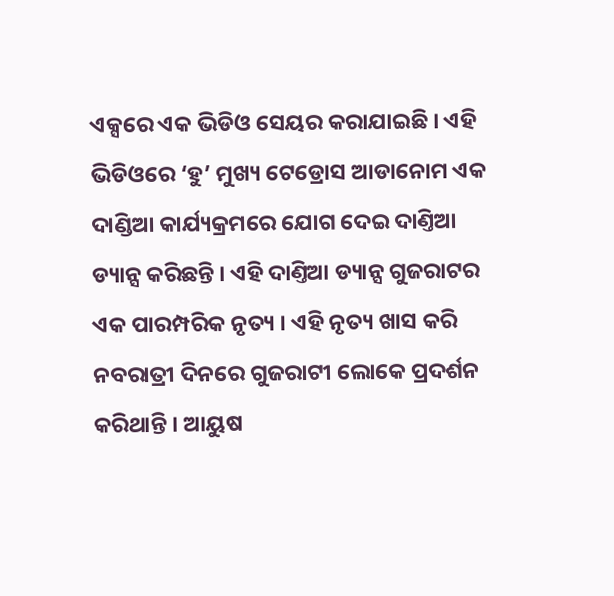ଏକ୍ସରେ ଏକ ଭିଡିଓ ସେୟର କରାଯାଇଛି । ଏହି ଭିଡିଓରେ ‘ହୁ’ ମୁଖ୍ୟ ଟେଡ୍ରୋସ ଆଡାନୋମ ଏକ ଦାଣ୍ଡିଆ କାର୍ଯ୍ୟକ୍ରମରେ ଯୋଗ ଦେଇ ଦାଣ୍ତିଆ ଡ୍ୟାନ୍ସ କରିଛନ୍ତି । ଏହି ଦାଣ୍ତିଆ ଡ୍ୟାନ୍ସ ଗୁଜରାଟର ଏକ ପାରମ୍ପରିକ ନୃତ୍ୟ । ଏହି ନୃତ୍ୟ ଖାସ କରି ନବରାତ୍ରୀ ଦିନରେ ଗୁଜରାଟୀ ଲୋକେ ପ୍ରଦର୍ଶନ କରିଥାନ୍ତି । ଆୟୁଷ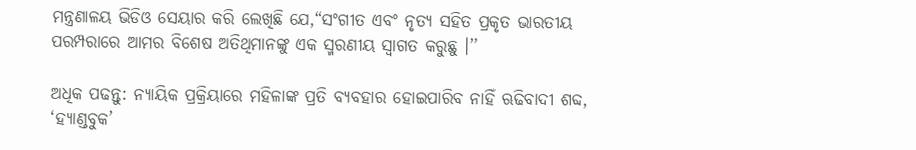ମନ୍ତ୍ରଣାଳୟ ଭିଡିଓ ସେୟାର କରି ଲେଖିଛି ଯେ,“ସଂଗୀତ ଏବଂ ନୃତ୍ୟ ସହିତ ପ୍ରକୃତ ଭାରତୀୟ ପରମ୍ପରାରେ ଆମର ବିଶେଷ ଅତିଥିମାନଙ୍କୁ ଏକ ସ୍ମରଣୀୟ ସ୍ୱାଗତ କରୁଛୁ ।’’

ଅଧିକ ପଢନ୍ତୁ: ନ୍ୟାୟିକ ପ୍ରକ୍ରିୟାରେ ମହିଳାଙ୍କ ପ୍ରତି ବ୍ୟବହାର ହୋଇପାରିବ ନାହିଁ ଋଢିବାଦୀ ଶବ୍ଦ, ‘ହ୍ୟାଣ୍ଡବୁକ’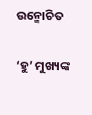ଉନ୍ମୋଚିତ

‘ହୁ’ ମୁଖ୍ୟଙ୍କ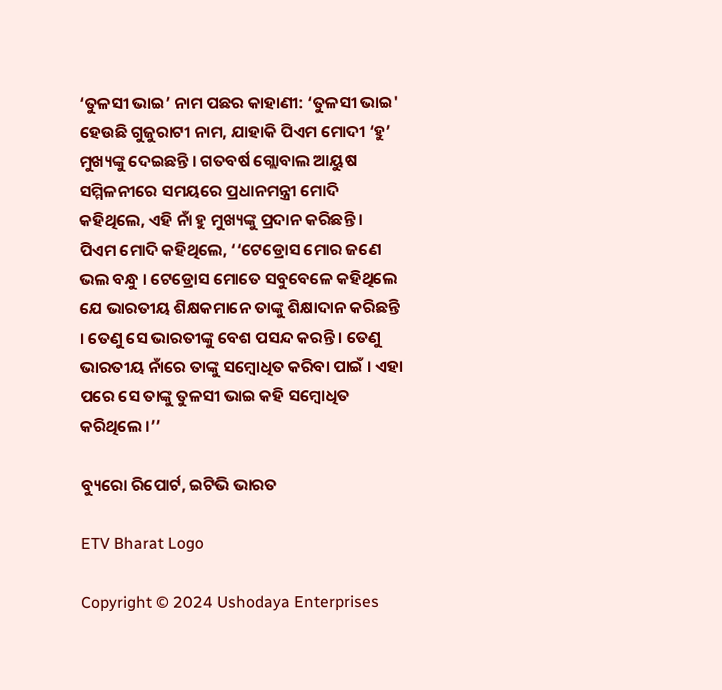‘ତୁଳସୀ ଭାଇ’ ନାମ ପଛର କାହାଣୀ: ‘ତୁଳସୀ ଭାଇ' ହେଉଛି ଗୁଜୁରାଟୀ ନାମ, ଯାହାକି ପିଏମ ମୋଦୀ ‘ହୁ’ ମୁଖ୍ୟଙ୍କୁ ଦେଇଛନ୍ତି । ଗତବର୍ଷ ଗ୍ଲୋବାଲ ଆୟୁଷ ସମ୍ମିଳନୀରେ ସମୟରେ ପ୍ରଧାନମନ୍ତ୍ରୀ ମୋଦି କହିଥିଲେ, ଏହି ନାଁ ହୁ ମୁଖ୍ୟଙ୍କୁ ପ୍ରଦାନ କରିଛନ୍ତି । ପିଏମ ମୋଦି କହିଥିଲେ, ‘‘ଟେଡ୍ରୋସ ମୋର ଜଣେ ଭଲ ବନ୍ଧୁ । ଟେଡ୍ରୋସ ମୋତେ ସବୁବେଳେ କହିଥିଲେ ଯେ ଭାରତୀୟ ଶିକ୍ଷକମାନେ ତାଙ୍କୁ ଶିକ୍ଷାଦାନ କରିଛନ୍ତି । ତେଣୁ ସେ ଭାରତୀଙ୍କୁ ବେଶ ପସନ୍ଦ କରନ୍ତି । ତେଣୁ ଭାରତୀୟ ନାଁରେ ତାଙ୍କୁ ସମ୍ବୋଧିତ କରିବା ପାଇଁ । ଏହା ପରେ ସେ ତାଙ୍କୁ ତୁଳସୀ ଭାଇ କହି ସମ୍ବୋଧିତ କରିଥିଲେ ।’’

ବ୍ୟୁରୋ ରିପୋର୍ଟ, ଇଟିଭି ଭାରତ

ETV Bharat Logo

Copyright © 2024 Ushodaya Enterprises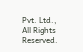Pvt. Ltd., All Rights Reserved.